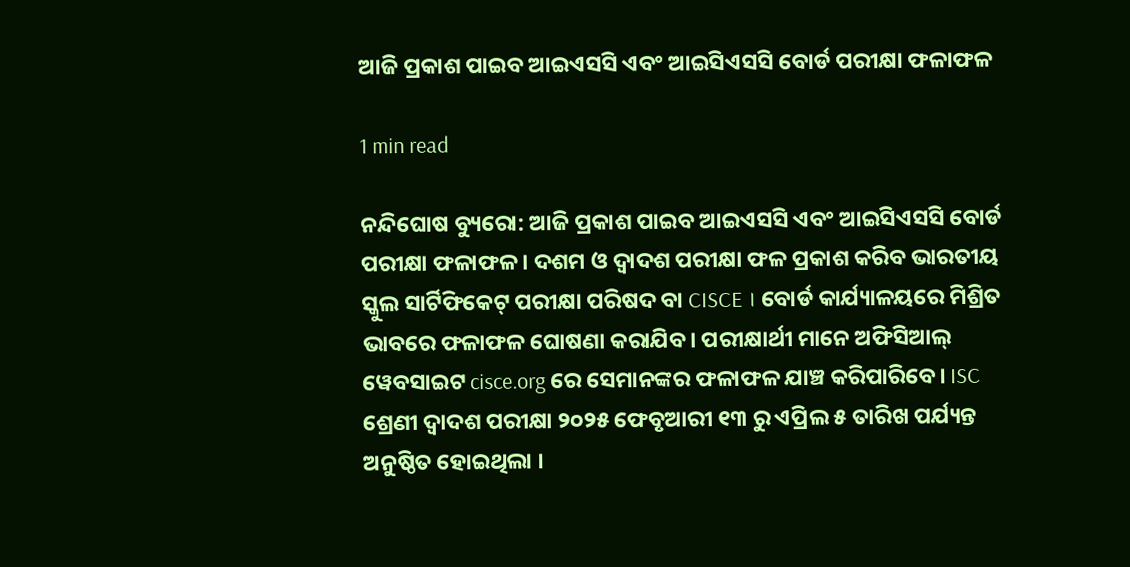ଆଜି ପ୍ରକାଶ ପାଇବ ଆଇଏସସି ଏବଂ ଆଇସିଏସସି ବୋର୍ଡ ପରୀକ୍ଷା ଫଳାଫଳ

1 min read

ନନ୍ଦିଘୋଷ ବ୍ୟୁରୋ: ଆଜି ପ୍ରକାଶ ପାଇବ ଆଇଏସସି ଏବଂ ଆଇସିଏସସି ବୋର୍ଡ ପରୀକ୍ଷା ଫଳାଫଳ । ଦଶମ ଓ ଦ୍ବାଦଶ ପରୀକ୍ଷା ଫଳ ପ୍ରକାଶ କରିବ ଭାରତୀୟ ସ୍କୁଲ ସାର୍ଟିଫିକେଟ୍ ପରୀକ୍ଷା ପରିଷଦ ବା CISCE । ବୋର୍ଡ କାର୍ଯ୍ୟାଳୟରେ ମିଶ୍ରିତ ଭାବରେ ଫଳାଫଳ ଘୋଷଣା କରାଯିବ। ପରୀକ୍ଷାର୍ଥୀ ମାନେ ଅଫିସିଆଲ୍ ୱେବସାଇଟ cisce.org ରେ ସେମାନଙ୍କର ଫଳାଫଳ ଯାଞ୍ଚ କରିପାରିବେ। ISC ଶ୍ରେଣୀ ଦ୍ୱାଦଶ ପରୀକ୍ଷା ୨୦୨୫ ଫେବୃଆରୀ ୧୩ ରୁ ଏପ୍ରିଲ ୫ ତାରିଖ ପର୍ଯ୍ୟନ୍ତ ଅନୁଷ୍ଠିତ ହୋଇଥିଲା ।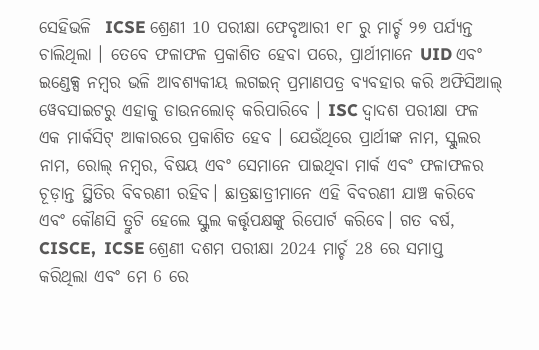ସେହିଭଳି  ICSE ଶ୍ରେଣୀ 10 ପରୀକ୍ଷା ଫେବୃଆରୀ ୧୮ ରୁ ମାର୍ଚ୍ଚ ୨୭ ପର୍ଯ୍ୟନ୍ତ ଚାଲିଥିଲା । ତେବେ ଫଳାଫଳ ପ୍ରକାଶିତ ହେବା ପରେ, ପ୍ରାର୍ଥୀମାନେ UID ଏବଂ ଇଣ୍ଡେକ୍ସ ନମ୍ବର ଭଳି ଆବଶ୍ୟକୀୟ ଲଗଇନ୍ ପ୍ରମାଣପତ୍ର ବ୍ୟବହାର କରି ଅଫିସିଆଲ୍ ୱେବସାଇଟରୁ ଏହାକୁ ଡାଉନଲୋଡ୍ କରିପାରିବେ । ISC ଦ୍ୱାଦଶ ପରୀକ୍ଷା ଫଳ ଏକ ମାର୍କସିଟ୍ ଆକାରରେ ପ୍ରକାଶିତ ହେବ । ଯେଉଁଥିରେ ପ୍ରାର୍ଥୀଙ୍କ ନାମ, ସ୍କୁଲର ନାମ, ରୋଲ୍ ନମ୍ବର, ବିଷୟ ଏବଂ ସେମାନେ ପାଇଥିବା ମାର୍କ ଏବଂ ଫଳାଫଳର ଚୂଡ଼ାନ୍ତ ସ୍ଥିତିର ବିବରଣୀ ରହିବ। ଛାତ୍ରଛାତ୍ରୀମାନେ ଏହି ବିବରଣୀ ଯାଞ୍ଚ କରିବେ ଏବଂ କୌଣସି ତ୍ରୁଟି ହେଲେ ସ୍କୁଲ କର୍ତ୍ତୃପକ୍ଷଙ୍କୁ ରିପୋର୍ଟ କରିବେ। ଗତ ବର୍ଷ, CISCE,  ICSE ଶ୍ରେଣୀ ଦଶମ ପରୀକ୍ଷା 2024 ମାର୍ଚ୍ଚ 28 ରେ ସମାପ୍ତ କରିଥିଲା ଏବଂ ମେ 6 ରେ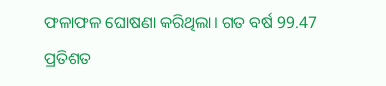ଫଳାଫଳ ଘୋଷଣା କରିଥିଲା। ଗତ ବର୍ଷ 99.47 ପ୍ରତିଶତ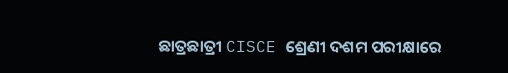ଛାତ୍ରଛାତ୍ରୀ CISCE ଶ୍ରେଣୀ ଦଶମ ପରୀକ୍ଷାରେ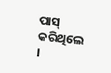ପାସ୍ କରିଥିଲେ ।